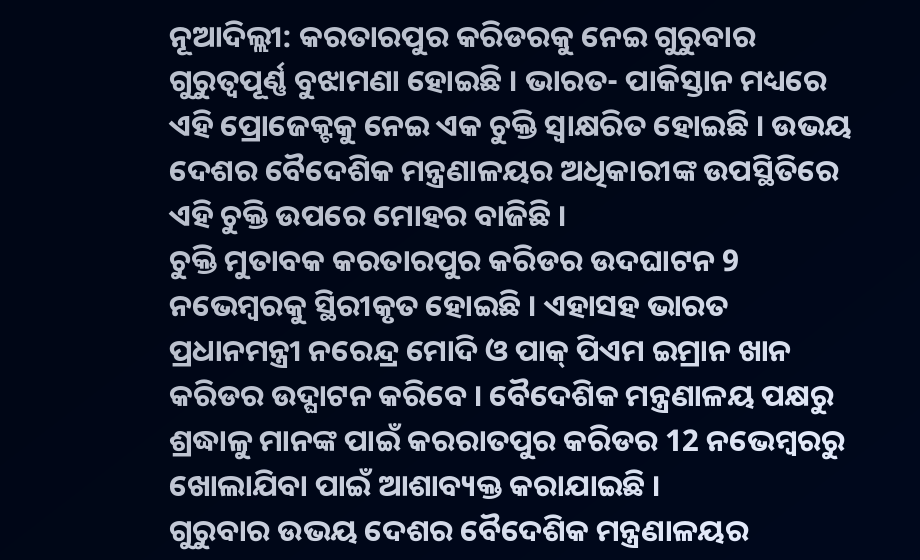ନୂଆଦିଲ୍ଲୀ: କରତାରପୁର କରିଡରକୁ ନେଇ ଗୁରୁବାର ଗୁରୁତ୍ବପୂର୍ଣ୍ଣ ବୁଝାମଣା ହୋଇଛି । ଭାରତ- ପାକିସ୍ତାନ ମଧ୍ୟରେ ଏହି ପ୍ରୋଜେକ୍ଟକୁ ନେଇ ଏକ ଚୁକ୍ତି ସ୍ବାକ୍ଷରିତ ହୋଇଛି । ଉଭୟ ଦେଶର ବୈଦେଶିକ ମନ୍ତ୍ରଣାଳୟର ଅଧିକାରୀଙ୍କ ଉପସ୍ଥିତିରେ ଏହି ଚୁକ୍ତି ଉପରେ ମୋହର ବାଜିଛି ।
ଚୁକ୍ତି ମୁତାବକ କରତାରପୁର କରିଡର ଉଦଘାଟନ 9 ନଭେମ୍ବରକୁ ସ୍ଥିରୀକୃତ ହୋଇଛି । ଏହାସହ ଭାରତ ପ୍ରଧାନମନ୍ତ୍ରୀ ନରେନ୍ଦ୍ର ମୋଦି ଓ ପାକ୍ ପିଏମ ଇମ୍ରାନ ଖାନ କରିଡର ଉଦ୍ଘାଟନ କରିବେ । ବୈଦେଶିକ ମନ୍ତ୍ରଣାଳୟ ପକ୍ଷରୁ ଶ୍ରଦ୍ଧାଳୁ ମାନଙ୍କ ପାଇଁ କରରାତପୁର କରିଡର 12 ନଭେମ୍ବରରୁ ଖୋଲାଯିବା ପାଇଁ ଆଶାବ୍ୟକ୍ତ କରାଯାଇଛି ।
ଗୁରୁବାର ଉଭୟ ଦେଶର ବୈଦେଶିକ ମନ୍ତ୍ରଣାଳୟର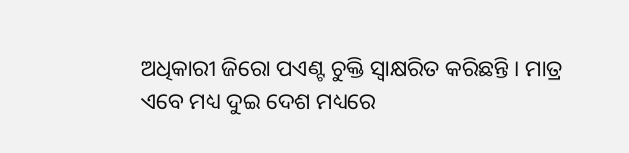ଅଧିକାରୀ ଜିରୋ ପଏଣ୍ଟ ଚୁକ୍ତି ସ୍ବାକ୍ଷରିତ କରିଛନ୍ତି । ମାତ୍ର ଏବେ ମଧ୍ୟ ଦୁଇ ଦେଶ ମଧ୍ୟରେ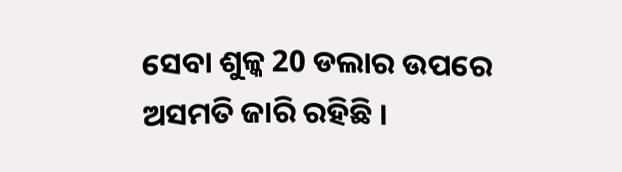ସେବା ଶୁଳ୍କ 20 ଡଲାର ଉପରେ ଅସମତି ଜାରି ରହିଛି ।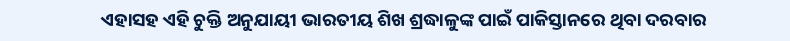ଏହାସହ ଏହି ଚୁକ୍ତି ଅନୁଯାୟୀ ଭାରତୀୟ ଶିଖ ଶ୍ରଦ୍ଧାଳୁଙ୍କ ପାଇଁ ପାକିସ୍ତାନରେ ଥିବା ଦରବାର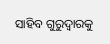ସାହିବ ଗୁରୁଦ୍ୱାରକୁ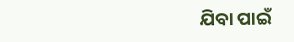ଯିବା ପାଇଁ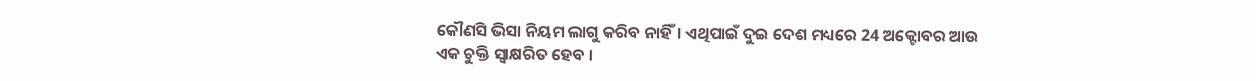କୌଣସି ଭିସା ନିୟମ ଲାଗୁ କରିବ ନାହିଁ। ଏଥିପାଇଁ ଦୁଇ ଦେଶ ମଧ୍ୟରେ 24 ଅକ୍ଟୋବର ଆଉ ଏକ ଚୁକ୍ତି ସ୍ବାକ୍ଷରିତ ହେବ ।